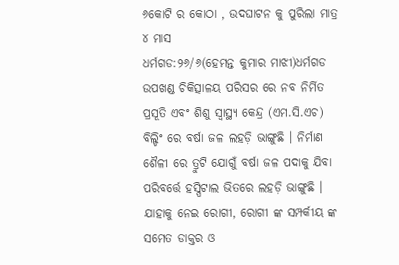୬କୋଟି ର କୋଠା , ଉଦଘାଟନ କୁ ପୁରିଲା ମାତ୍ର ୪ ମାସ
ଧର୍ମଗଡ:୨୬/୬(ହେମନ୍ତ କୁମାର ମାଝୀ)ଧର୍ମଗଡ ଉପଖଣ୍ଡ ଚିକିତ୍ସାଳୟ ପରିସର ରେ ନବ ନିର୍ମିତ ପ୍ରସୂତି ଏବଂ ଶିଶୁ ସ୍ୱାସ୍ଥ୍ୟ କେନ୍ଦ୍ର (ଏମ.ସି.ଏଚ) ବିଲ୍ଡିଂ ରେ ବର୍ଷା ଜଳ ଲହଡ଼ି ଭାଙ୍ଗୁଛି । ନିର୍ମାଣ ଶୈଳୀ ରେ ତ୍ରୁଟି ଯୋଗୁଁ ବର୍ଷା ଜଳ ପଦାକୁ ଯିବା ପରିବର୍ତ୍ତେ ହସ୍ପିଟାଲ ଭିତରେ ଲହଡ଼ି ଭାଙ୍ଗୁଛି । ଯାହାକୁ ନେଇ ରୋଗୀ, ରୋଗୀ ଙ୍କ ସମ୍ପର୍କୀୟ ଙ୍କ ସମେତ ଡାକ୍ତର ଓ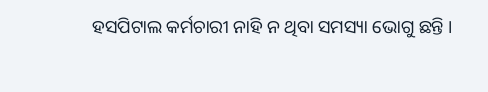ହସପିଟାଲ କର୍ମଚାରୀ ନାହି ନ ଥିବା ସମସ୍ୟା ଭୋଗୁ ଛନ୍ତି ।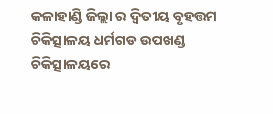କଳାହାଣ୍ଡି ଜିଲ୍ଲା ର ଦ୍ବିତୀୟ ବୃହତ୍ତମ ଚିକିତ୍ସାଳୟ ଧର୍ମଗଡ ଉପଖଣ୍ଡ ଚିକିତ୍ସାଳୟରେ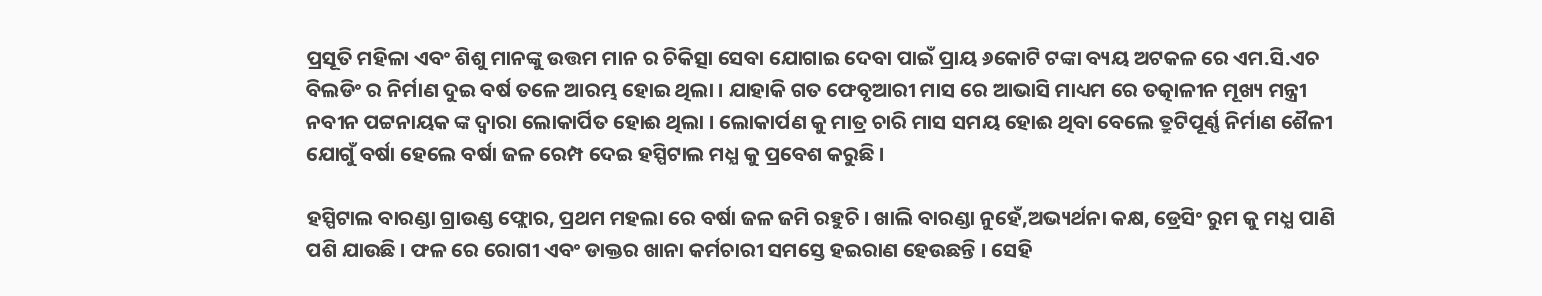ପ୍ରସୂତି ମହିଳା ଏବଂ ଶିଶୁ ମାନଙ୍କୁ ଉତ୍ତମ ମାନ ର ଚିକିତ୍ସା ସେବା ଯୋଗାଇ ଦେବା ପାଇଁ ପ୍ରାୟ ୬କୋଟି ଟଙ୍କା ବ୍ୟୟ ଅଟକଳ ରେ ଏମ.ସି.ଏଚ ବିଲଡିଂ ର ନିର୍ମାଣ ଦୁଇ ବର୍ଷ ତଳେ ଆରମ୍ଭ ହୋଇ ଥିଲା । ଯାହାକି ଗତ ଫେବୃଆରୀ ମାସ ରେ ଆଭାସି ମାଧ୍ୟମ ରେ ତତ୍କାଳୀନ ମୂଖ୍ୟ ମନ୍ତ୍ରୀ ନବୀନ ପଟ୍ଟନାୟକ ଙ୍କ ଦ୍ଵାରା ଲୋକାର୍ପିତ ହୋଈ ଥିଲା । ଲୋକାର୍ପଣ କୁ ମାତ୍ର ଚାରି ମାସ ସମୟ ହୋଈ ଥିବା ବେଲେ ତ୍ରୁଟିପୂର୍ଣ୍ଣ ନିର୍ମାଣ ଶୈଳୀ ଯୋଗୁଁ ବର୍ଷା ହେଲେ ବର୍ଷା ଜଳ ରେମ୍ପ ଦେଇ ହସ୍ପିଟାଲ ମଧ୍ଯ କୁ ପ୍ରବେଶ କରୁଛି ।

ହସ୍ପିଟାଲ ବାରଣ୍ଡା ଗ୍ରାଉଣ୍ଡ ଫ୍ଲୋର, ପ୍ରଥମ ମହଲା ରେ ବର୍ଷା ଜଳ ଜମି ରହୁଚି । ଖାଲି ବାରଣ୍ଡା ନୁହେଁ,ଅଭ୍ୟର୍ଥନା କକ୍ଷ, ଡ୍ରେସିଂ ରୁମ କୁ ମଧ୍ଯ ପାଣି ପଶି ଯାଉଛି । ଫଳ ରେ ରୋଗୀ ଏବଂ ଡାକ୍ତର ଖାନା କର୍ମଚାରୀ ସମସ୍ତେ ହଇରାଣ ହେଉଛନ୍ତି । ସେହି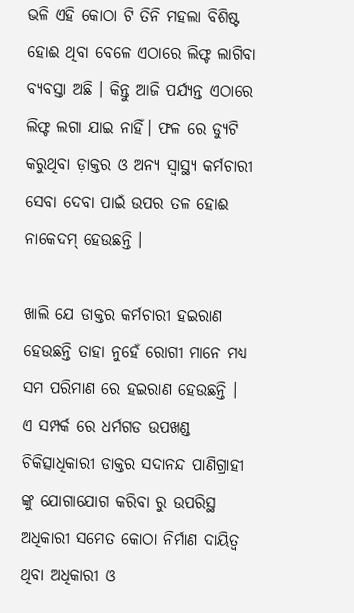ଭଳି ଏହି କୋଠା ଟି ତିନି ମହଲା ବିଶିଷ୍ଟ ହୋଈ ଥିବା ବେଳେ ଏଠାରେ ଲିଫ୍ଟ ଲାଗିବା ବ୍ୟବସ୍ତା ଅଛି । କିନ୍ତୁ ଆଜି ପର୍ଯ୍ୟନ୍ତ ଏଠାରେ ଲିଫ୍ଟ ଲଗା ଯାଇ ନାହିଁ। ଫଳ ରେ ଡ୍ୟୁଟି କରୁଥିବା ଡ଼ାକ୍ତର ଓ ଅନ୍ୟ ସ୍ୱାସ୍ଥ୍ୟ କର୍ମଚାରୀ ସେବା ଦେବା ପାଇଁ ଉପର ତଳ ହୋଈ ନାକେଦମ୍ ହେଉଛନ୍ତି ।

ଖାଲି ଯେ ଡାକ୍ତର କର୍ମଚାରୀ ହଇରାଣ ହେଉଛନ୍ତି ତାହା ନୁହେଁ ରୋଗୀ ମାନେ ମଧ୍ଯ ସମ ପରିମାଣ ରେ ହଇରାଣ ହେଉଛନ୍ତି ।
ଏ ସମ୍ପର୍କ ରେ ଧର୍ମଗଡ ଉପଖଣ୍ଡ ଚିକିତ୍ସାଧିକାରୀ ଡାକ୍ତର ସଦାନନ୍ଦ ପାଣିଗ୍ରାହୀ ଙ୍କୁ ଯୋଗାଯୋଗ କରିବା ରୁ ଉପରିସ୍ଥ ଅଧିକାରୀ ସମେତ କୋଠା ନିର୍ମାଣ ଦାୟିତ୍ବ ଥିବା ଅଧିକାରୀ ଓ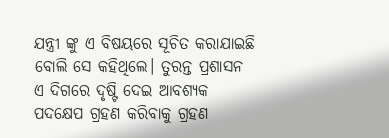ଯନ୍ତ୍ରୀ ଙ୍କୁ ଏ ବିଷୟରେ ସୂଚିତ କରାଯାଇଛି ବୋଲି ସେ କହିଥିଲେ। ତୁରନ୍ତ ପ୍ରଶାସନ ଏ ଦିଗରେ ଦୃଷ୍ଟି ଦେଇ ଆବଶ୍ୟକ ପଦକ୍ଷେପ ଗ୍ରହଣ କରିବାକୁ ଗ୍ରହଣ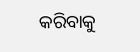କରିବାକୁ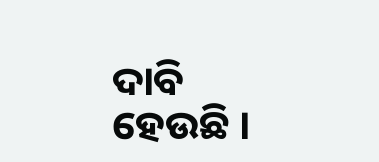ଦାବି ହେଉଛି ।